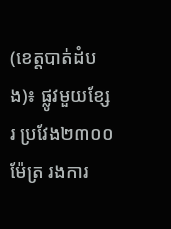(ខេត្តបាត់ដំបង)៖ ផ្លូវមួយខ្សែរ ប្រវែង២៣០០ម៉ែត្រ រងការ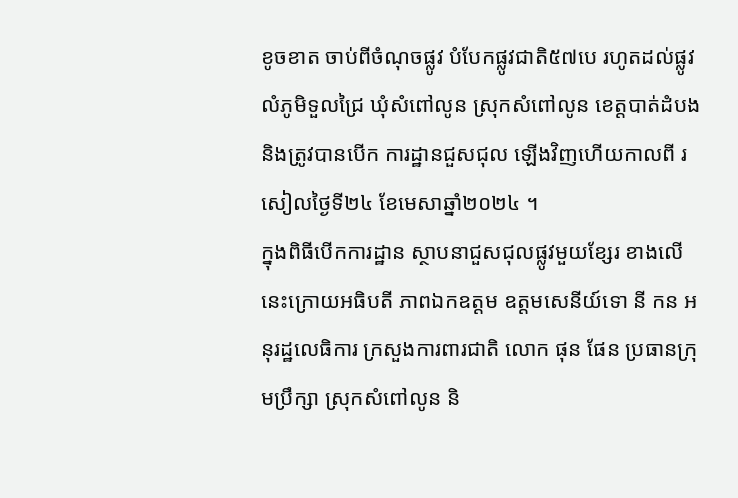ខូចខាត ចាប់ពីចំណុចផ្លូវ បំបែកផ្លូវជាតិ៥៧បេ រហូតដល់ផ្លូវលំភូមិទួលជ្រៃ ឃុំសំពៅលូន ស្រុកសំពៅលូន ខេត្តបាត់ដំបង និងត្រូវបានបើក ការដ្ឋានជួសជុល ឡើងវិញហើយកាលពី រសៀលថ្ងៃទី២៤ ខែមេសាឆ្នាំ២០២៤ ។
ក្នុងពិធីបើកការដ្ឋាន ស្ថាបនាជួសជុលផ្លូវមួយខ្សែរ ខាងលើនេះក្រោយអធិបតី ភាពឯកឧត្តម ឧត្តមសេនីយ៍ទោ នី កន អនុរដ្ឋលេធិការ ក្រសួងការពារជាតិ លោក ផុន ផែន ប្រធានក្រុមប្រឹក្សា ស្រុកសំពៅលូន និ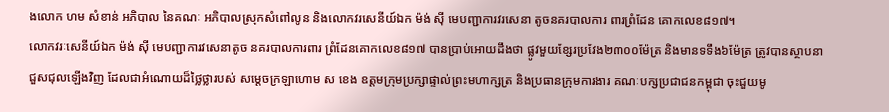ងលោក ហម សំខាន់ អភិបាល នៃគណៈ អភិបាលស្រុកសំពៅលូន និងលោកវរសេនីយ៍ឯក ម៉ង់ ស៊ី មេបញ្ជាការវរសេនា តូចនគរបាលការ ពារព្រំដែន គោកលេខ៨១៧។
លោកវរៈសេនីយ៍ឯក ម៉ង់ ស៊ី មេបញ្ជាការវសេនាតូច នគរបាលការពារ ព្រំដែនគោកលេខ៨១៧ បានប្រាប់អោយដឹងថា ផ្លូវមួយខ្សែរប្រវែង២៣០០ម៉ែត្រ និងមានទទឹង៦ម៉ែត្រ ត្រូវបានស្ថាបនា ជួសជុលឡើងវិញ ដែលជាអំណោយដ៏ថ្លៃថ្លារបស់ សម្តេចក្រឡាហោម ស ខេង ឧត្តមក្រុមប្រក្សាផ្ទាល់ព្រះមហាក្សត្រ និងប្រធានក្រុមការងារ គណៈបក្សប្រជាជនកម្ពុជា ចុះជួយមូ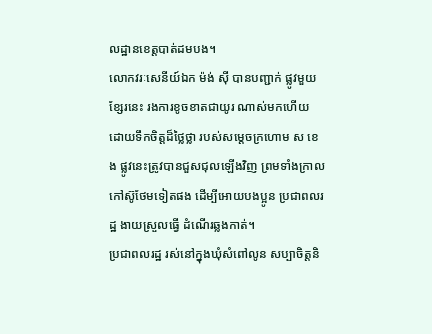លដ្ឋានខេត្តបាត់ដមបង។
លោកវរៈសេនីយ៍ឯក ម៉ង់ ស៊ី បានបញ្ជាក់ ផ្លូវមួយខ្សែរនេះ រងការខូចខាតជាយូរ ណាស់មកហើយ ដោយទឹកចិត្តដ៏ថ្លៃថ្លា របស់សម្តេចក្រហោម ស ខេង ផ្លូវនេះត្រូវបានជួសជុលឡើងវិញ ព្រមទាំងក្រាល កៅស៊ូថែមទៀតផង ដើម្បីអោយបងប្អូន ប្រជាពលរដ្ឋ ងាយស្រួលធ្វើ ដំណើរឆ្លងកាត់។
ប្រជាពលរដ្ឋ រស់នៅក្នុងឃុំសំពៅលូន សប្បាចិត្តនិ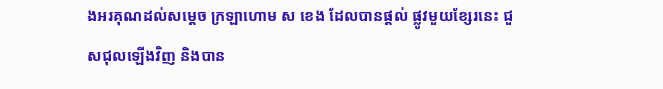ងអរគុណដល់សម្តេច ក្រឡាហោម ស ខេង ដែលបានផ្តល់ ផ្លូវមួយខ្សែរនេះ ជួសជុលឡើងវិញ និងបាន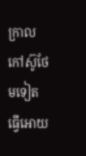ក្រាលកៅស៊ូថែមទៀត ធ្វើអោយ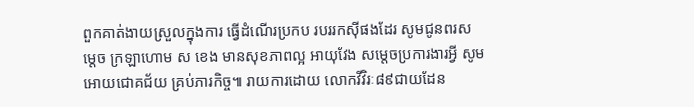ពួកគាត់ងាយស្រួលក្នុងការ ធ្វើដំណើរប្រកប របររកស៊ីផងដែរ សូមជូនពរសម្តេច ក្រឡាហោម ស ខេង មានសុខភាពល្អ អាយុវែង សម្តេចប្រការងារអ្វី សូមអោយជោគជ័យ គ្រប់ភារកិច្ច៕ រាយការដោយ លោកវីវិរៈ៨៩ជាយដែន